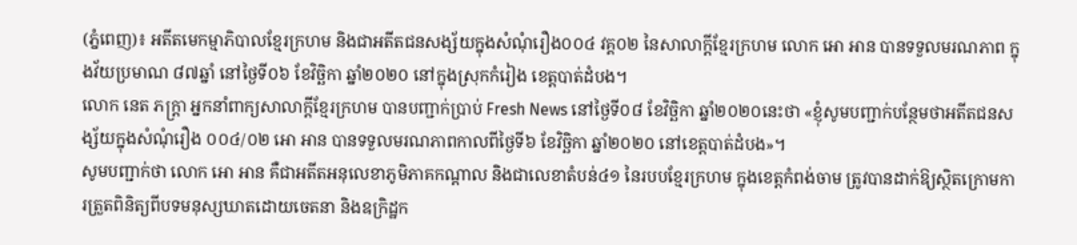(ភ្នំពេញ)៖ អតីតមេកម្មាភិបាលខ្មែរក្រហម និងជាអតីតជនសង្ស័យក្នុងសំណុំរឿង០០៤ វគ្គ០២ នៃសាលាក្តីខ្មែរក្រហម លោក អោ អាន បានទទួលមរណភាព ក្នុងវ័យប្រមាណ ៨៧ឆ្នាំ នៅថ្ងៃទី០៦ ខែវិច្ឆិកា ឆ្នាំ២០២០ នៅក្នុងស្រុកកំរៀង ខេត្តបាត់ដំបង។
លោក នេត ភក្ត្រា អ្នកនាំពាក្យសាលាក្តីខ្មែរក្រហម បានបញ្ជាក់ប្រាប់ Fresh News នៅថ្ងៃទី០៨ ខែវិច្ឆិកា ឆ្នាំ២០២០នេះថា «ខ្ញុំសូមបញ្ជាក់បន្ថែមថាអតីតជនសង្ស័យក្នុងសំណុំរឿង ០០៤/០២ អោ អាន បានទទួលមរណភាពកាលពីថ្ងៃទី៦ ខែវិច្ឆិកា ឆ្នាំ២០២០ នៅខេត្តបាត់ដំបង»។
សូមបញ្ជាក់ថា លោក អោ អាន គឺជាអតីតអនុលេខាភូមិភាគកណ្ដាល និងជាលេខាតំបន់៤១ នៃរបបខ្មែរក្រហម ក្នុងខេត្តកំពង់ចាម ត្រូវបានដាក់ឱ្យស្ថិតក្រោមការត្រួតពិនិត្យពីបទមនុស្សឃាតដោយចេតនា និងឧក្រិដ្ឋក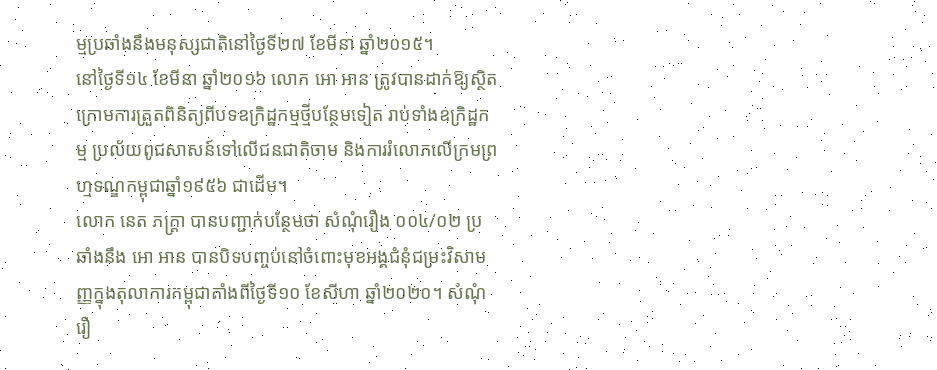ម្មប្រឆាំងនឹងមនុស្សជាតិនៅថ្ងៃទី២៧ ខែមីនា ឆ្នាំ២០១៥។
នៅថ្ងៃទី១៤ ខែមីនា ឆ្នាំ២០១៦ លោក អោ អាន ត្រូវបានដាក់ឱ្យស្ថិតក្រោមការត្រួតពិនិត្យពីបទឧក្រិដ្ឋកម្មថ្មីបន្ថែមទៀត រាប់ទាំងឧក្រិដ្ឋកម្ម ប្រល័យពូជសាសន៍ទៅលើជនជាតិចាម និងការរំលោភលើក្រមព្រហ្មទណ្ឌកម្ពុជាឆ្នាំ១៩៥៦ ជាដើម។
លោក នេត ភក្ត្រា បានបញ្ជាក់បន្ថែមថា សំណុំរឿង ០០៤/០២ ប្រឆាំងនឹង អោ អាន បានបិទបញ្ចប់នៅចំពោះមុខអង្គជំនុំជម្រះវិសាមញ្ញក្នុងតុលាការកម្ពុជាតាំងពីថ្ងៃទី១០ ខែសីហា ឆ្នាំ២០២០។ សំណុំរឿ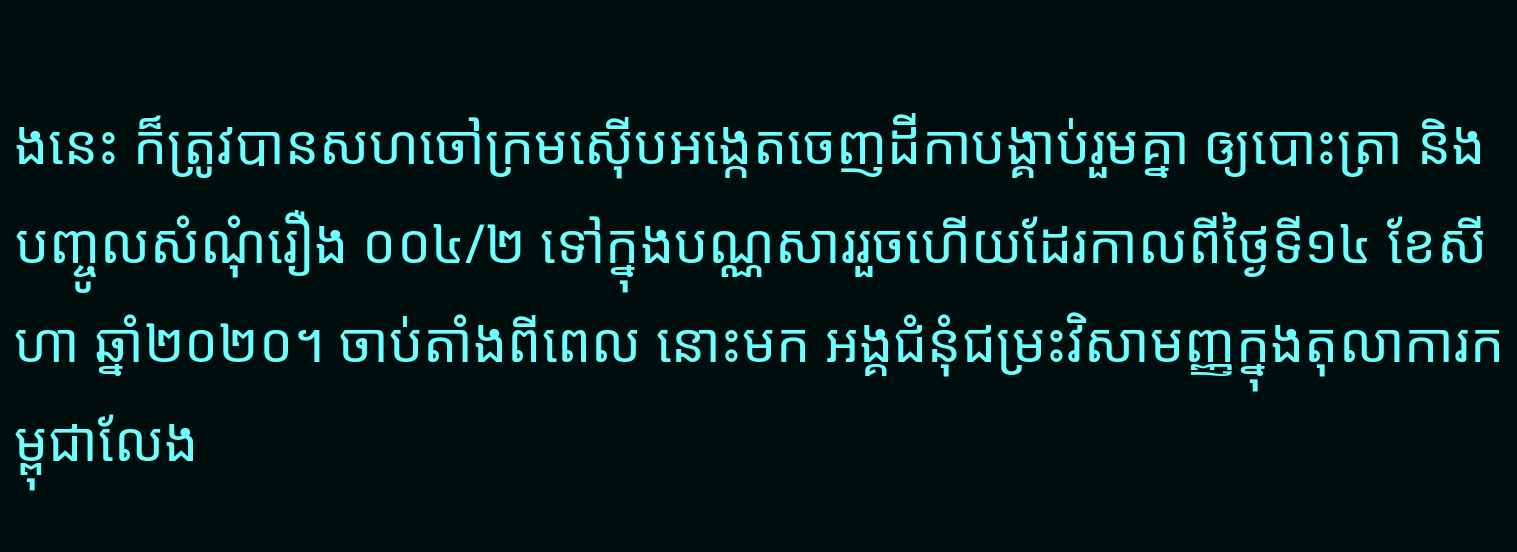ងនេះ ក៏ត្រូវបានសហចៅក្រមស៊ើបអង្កេតចេញដីកាបង្គាប់រួមគ្នា ឲ្យបោះត្រា និងបញ្ចូលសំណុំរឿង ០០៤/២ ទៅក្នុងបណ្ណសាររួចហើយដែរកាលពីថ្ងៃទី១៤ ខែសីហា ឆ្នាំ២០២០។ ចាប់តាំងពីពេល នោះមក អង្គជំនុំជម្រះវិសាមញ្ញក្នុងតុលាការកម្ពុជាលែង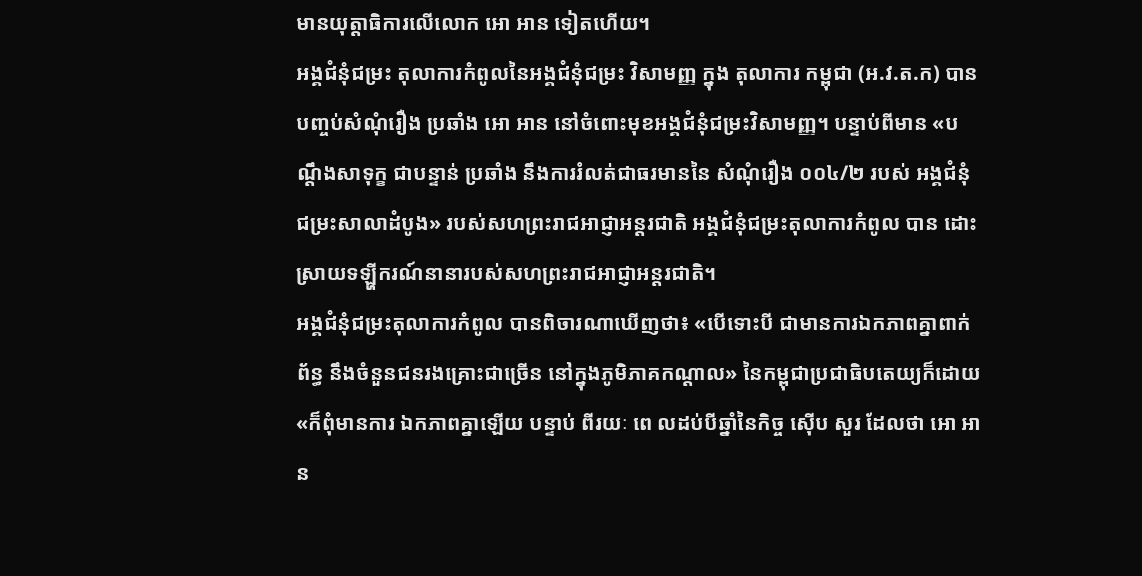មានយុត្តាធិការលើលោក អោ អាន ទៀតហើយ។
អង្គជំនុំជម្រះ តុលាការកំពូលនៃអង្គជំនុំជម្រះ វិសាមញ្ញ ក្នុង តុលាការ កម្ពុជា (អ.វ.ត.ក) បានបញ្ចប់សំណុំរឿង ប្រឆាំង អោ អាន នៅចំពោះមុខអង្គជំនុំជម្រះវិសាមញ្ញ។ បន្ទាប់ពីមាន «បណ្តឹងសាទុក្ខ ជាបន្ទាន់ ប្រឆាំង នឹងការរំលត់ជាធរមាននៃ សំណុំរឿង ០០៤/២ របស់ អង្គជំនុំជម្រះសាលាដំបូង» របស់សហព្រះរាជអាជ្ញាអន្តរជាតិ អង្គជំនុំជម្រះតុលាការកំពូល បាន ដោះស្រាយទឡ្ហីករណ៍នានារបស់សហព្រះរាជអាជ្ញាអន្តរជាតិ។
អង្គជំនុំជម្រះតុលាការកំពូល បានពិចារណាឃើញថា៖ «បើទោះបី ជាមានការឯកភាពគ្នាពាក់ព័ន្ធ នឹងចំនួនជនរងគ្រោះជាច្រើន នៅក្នុងភូមិភាគកណ្តាល» នៃកម្ពុជាប្រជាធិបតេយ្យក៏ដោយ «ក៏ពុំមានការ ឯកភាពគ្នាឡើយ បន្ទាប់ ពីរយៈ ពេ លដប់បីឆ្នាំនៃកិច្ច ស៊ើប សួរ ដែលថា អោ អាន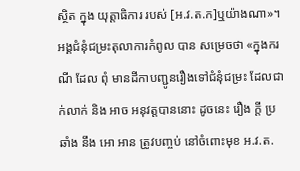ស្ថិត ក្នុង យុត្តាធិការ របស់ [អ.វ.ត.ក]ឬយ៉ាងណា»។
អង្គជំនុំជម្រះតុលាការកំពូល បាន សម្រេចថា «ក្នុងករណី ដែល ពុំ មានដីកាបញ្ជូនរឿងទៅជំនុំជម្រះ ដែលជាក់លាក់ និង អាច អនុវត្តបាននោះ ដូចនេះ រឿង ក្តី ប្រឆាំង នឹង អោ អាន ត្រូវបញ្ចប់ នៅចំពោះមុខ អ.វ.ត.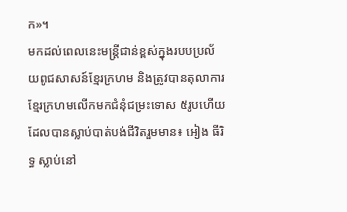ក»។
មកដល់ពេលនេះមន្ត្រីជាន់ខ្ពស់ក្នុងរបបប្រល័យពូជសាសន៍ខ្មែរក្រហម និងត្រូវបានតុលាការខ្មែរក្រហមលើកមកជំនុំជម្រះទោស ៥រូបហើយ ដែលបានស្លាប់បាត់បង់ជីវិតរួមមាន៖ អៀង ធីរិទ្ធ ស្លាប់នៅ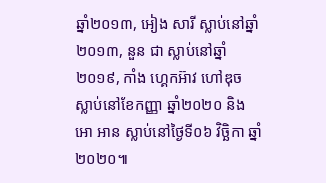ឆ្នាំ២០១៣, អៀង សារី ស្លាប់នៅឆ្នាំ២០១៣, នួន ជា ស្លាប់នៅឆ្នាំ២០១៩, កាំង ហ្គេកអ៊ាវ ហៅឌុច ស្លាប់នៅខែកញ្ញា ឆ្នាំ២០២០ និង អោ អាន ស្លាប់នៅថ្ងៃទី០៦ វិច្ឆិកា ឆ្នាំ២០២០៕